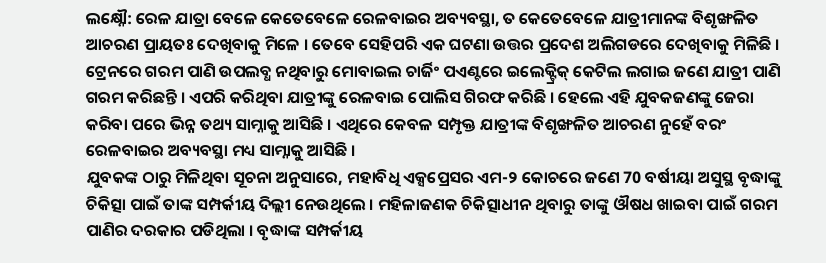ଲକ୍ଷ୍ନୌ: ରେଳ ଯାତ୍ରା ବେଳେ କେତେବେଳେ ରେଳବାଇର ଅବ୍ୟବସ୍ଥା, ତ କେତେବେଳେ ଯାତ୍ରୀମାନଙ୍କ ବିଶୃଙ୍ଖଳିତ ଆଚରଣ ପ୍ରାୟତଃ ଦେଖିବାକୁ ମିଳେ । ତେବେ ସେହିପରି ଏକ ଘଟଣା ଉତ୍ତର ପ୍ରଦେଶ ଅଲିଗଡରେ ଦେଖିବାକୁ ମିଳିଛି । ଟ୍ରେନରେ ଗରମ ପାଣି ଉପଲବ୍ଧ ନଥିବାରୁ ମୋବାଇଲ ଚାର୍ଜିଂ ପଏଣ୍ଟରେ ଇଲେକ୍ଟ୍ରିକ୍ କେଟିଲ ଲଗାଇ ଜଣେ ଯାତ୍ରୀ ପାଣି ଗରମ କରିଛନ୍ତି । ଏପରି କରିଥିବା ଯାତ୍ରୀଙ୍କୁ ରେଳବାଇ ପୋଲିସ ଗିରଫ କରିଛି । ହେଲେ ଏହି ଯୁବକଜଣଙ୍କୁ ଜେରା କରିବା ପରେ ଭିନ୍ନ ତଥ୍ୟ ସାମ୍ନାକୁ ଆସିଛି । ଏଥିରେ କେବଳ ସମ୍ପୃକ୍ତ ଯାତ୍ରୀଙ୍କ ବିଶୃଙ୍ଖଳିତ ଆଚରଣ ନୁହେଁ ବରଂ ରେଳବାଇର ଅବ୍ୟବସ୍ଥା ମଧ୍ୟ ସାମ୍ନାକୁ ଆସିଛି ।
ଯୁବକଙ୍କ ଠାରୁ ମିଳିଥିବା ସୂଚନା ଅନୁସାରେ, ମହାବିଧି ଏକ୍ସପ୍ରେସର ଏମ-୨ କୋଚରେ ଜଣେ 70 ବର୍ଷୀୟା ଅସୁସ୍ଥ ବୃଦ୍ଧାଙ୍କୁ ଚିକିତ୍ସା ପାଇଁ ତାଙ୍କ ସମ୍ପର୍କୀୟ ଦିଲ୍ଲୀ ନେଉଥିଲେ । ମହିଳାଜଣକ ଚିକିତ୍ସାଧୀନ ଥିବାରୁ ତାଙ୍କୁ ଔଷଧ ଖାଇବା ପାଇଁ ଗରମ ପାଣିର ଦରକାର ପଡିଥିଲା । ବୃଦ୍ଧାଙ୍କ ସମ୍ପର୍କୀୟ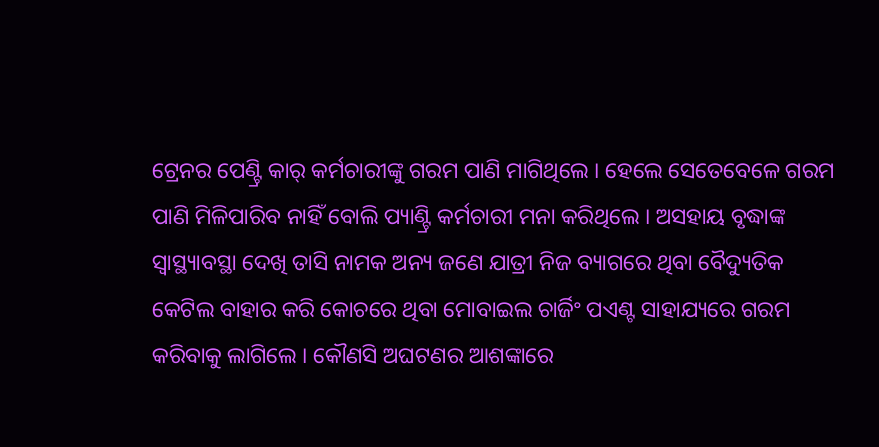ଟ୍ରେନର ପେଣ୍ଟ୍ରି କାର୍ କର୍ମଚାରୀଙ୍କୁ ଗରମ ପାଣି ମାଗିଥିଲେ । ହେଲେ ସେତେବେଳେ ଗରମ ପାଣି ମିଳିପାରିବ ନାହିଁ ବୋଲି ପ୍ୟାଣ୍ଟ୍ରି କର୍ମଚାରୀ ମନା କରିଥିଲେ । ଅସହାୟ ବୃଦ୍ଧାଙ୍କ ସ୍ବାସ୍ଥ୍ୟାବସ୍ଥା ଦେଖି ତାସି ନାମକ ଅନ୍ୟ ଜଣେ ଯାତ୍ରୀ ନିଜ ବ୍ୟାଗରେ ଥିବା ବୈଦ୍ୟୁତିକ କେଟିଲ ବାହାର କରି କୋଚରେ ଥିବା ମୋବାଇଲ ଚାର୍ଜିଂ ପଏଣ୍ଟ ସାହାଯ୍ୟରେ ଗରମ କରିବାକୁ ଲାଗିଲେ । କୌଣସି ଅଘଟଣର ଆଶଙ୍କାରେ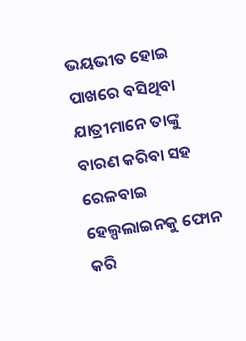ଭୟଭୀତ ହୋଇ ପାଖରେ ବସିଥିବା ଯାତ୍ରୀମାନେ ତାଙ୍କୁ ବାରଣ କରିବା ସହ ରେଳବାଇ ହେଲ୍ପଲାଇନକୁ ଫୋନ କରି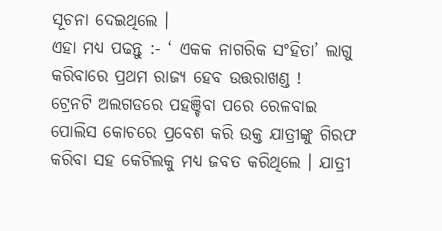ସୂଚନା ଦେଇଥିଲେ ।
ଏହା ମଧ୍ୟ ପଢନ୍ତୁ :- ‘ ଏକକ ନାଗରିକ ସଂହିତା’ ଲାଗୁ କରିବାରେ ପ୍ରଥମ ରାଜ୍ୟ ହେବ ଉତ୍ତରାଖଣ୍ଡ !
ଟ୍ରେନଟି ଅଲଗଡରେ ପହଞ୍ଚିବା ପରେ ରେଳବାଇ ପୋଲିସ କୋଚରେ ପ୍ରବେଶ କରି ଉକ୍ତ ଯାତ୍ରୀଙ୍କୁ ଗିରଫ କରିବା ସହ କେଟିଲକୁ ମଧ୍ୟ ଜବତ କରିଥିଲେ । ଯାତ୍ରୀ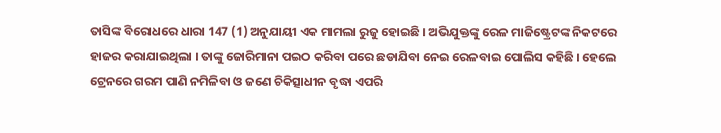ତାସିଙ୍କ ବିରୋଧରେ ଧାରା 147 (1) ଅନୁଯାୟୀ ଏକ ମାମଲା ରୁଜୁ ହୋଇଛି । ଅଭିଯୁକ୍ତଙ୍କୁ ରେଳ ମାଜିଷ୍ଟ୍ରେଟଙ୍କ ନିକଟରେ ହାଜର କରାଯାଇଥିଲା । ତାଙ୍କୁ ଜୋରିମାନା ପଇଠ କରିବା ପରେ ଛଡାଯିବା ନେଇ ରେଳବାଇ ପୋଲିସ କହିଛି । ହେଲେ ଟ୍ରେନରେ ଗରମ ପାଣି ନମିଳିବା ଓ ଜଣେ ଚିକିତ୍ସାଧୀନ ବୃଦ୍ଧା ଏପରି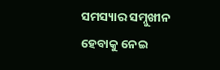ସମସ୍ୟାର ସମ୍ନୁଖୀନ ହେବାକୁ ନେଇ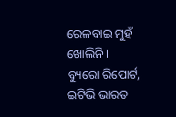ରେଳବାଇ ମୁହଁ ଖୋଲିନି ।
ବ୍ୟୁରୋ ରିପୋର୍ଟ, ଇଟିଭି ଭାରତ